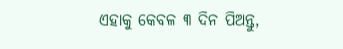ଏହାକୁ କେବଳ ୩ ଦିନ ପିଅନ୍ତୁ,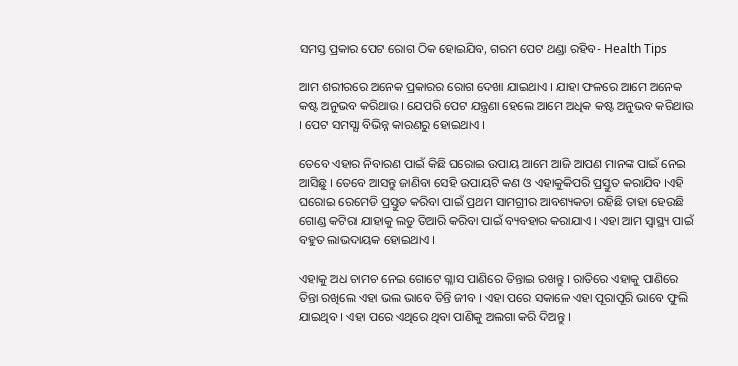ସମସ୍ତ ପ୍ରକାର ପେଟ ରୋଗ ଠିକ ହୋଇଯିବ, ଗରମ ପେଟ ଥଣ୍ଡା ରହିବ- Health Tips

ଆମ ଶରୀରରେ ଅନେକ ପ୍ରକାରର ରୋଗ ଦେଖା ଯାଇଥାଏ । ଯାହା ଫଳରେ ଆମେ ଅନେକ କଷ୍ଟ ଅନୁଭବ କରିଥାଉ । ଯେପରି ପେଟ ଯନ୍ତ୍ରଣା ହେଲେ ଆମେ ଅଧିକ କଷ୍ଟ ଅନୁଭବ କରିଥାଉ । ପେଟ ସମସ୍ଯା ବିଭିନ୍ନ କାରଣରୁ ହୋଇଥାଏ ।

ତେବେ ଏହାର ନିବାରଣ ପାଇଁ କିଛି ଘରୋଇ ଉପାୟ ଆମେ ଆଜି ଆପଣ ମାନଙ୍କ ପାଇଁ ନେଇ ଆସିଛୁ । ତେବେ ଆସନ୍ତୁ ଜାଣିବା ସେହି ଉପାୟଟି କଣ ଓ ଏହାକୁକିପରି ପ୍ରସ୍ତୁତ କରାଯିବ ।ଏହି ଘରୋଇ ରେମେଡି ପ୍ରସ୍ତୁତ କରିବା ପାଇଁ ପ୍ରଥମ ସାମଗ୍ରୀର ଆବଶ୍ୟକତା ରହିଛି ତାହା ହେଉଛି ଗୋଣ୍ଡ କଟିରା ଯାହାକୁ ଲଡୁ ତିଆରି କରିବା ପାଇଁ ବ୍ୟବହାର କରାଯାଏ । ଏହା ଆମ ସ୍ୱାସ୍ଥ୍ୟ ପାଇଁ ବହୁତ ଲାଭଦାୟକ ହୋଇଥାଏ ।

ଏହାକୁ ଅଧ ଚାମଚ ନେଇ ଗୋଟେ ଗ୍ଳାସ ପାଣିରେ ତିନ୍ତାଇ ରଖନ୍ତୁ । ରାତିରେ ଏହାକୁ ପାଣିରେ ତିନ୍ତା ରଖିଲେ ଏହା ଭଲ ଭାବେ ତିନ୍ତି ଜୀବ । ଏହା ପରେ ସକାଳେ ଏହା ପୂରାପୂରି ଭାବେ ଫୁଲି ଯାଇଥିବ । ଏହା ପରେ ଏଥିରେ ଥିବା ପାଣିକୁ ଅଲଗା କରି ଦିଅନ୍ତୁ ।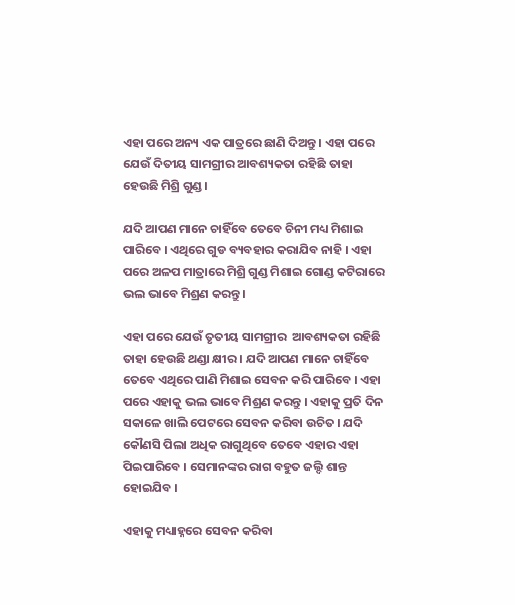ଏହା ପରେ ଅନ୍ୟ ଏକ ପାତ୍ରରେ ଛାଣି ଦିଅନ୍ତୁ । ଏହା ପରେ ଯେଉଁ ଦିତୀୟ ସାମଗ୍ରୀର ଆବଶ୍ୟକତା ରହିଛି ତାହା ହେଉଛି ମିଶ୍ରି ଗୁଣ୍ଡ ।

ଯଦି ଆପଣ ମାନେ ଚାହିଁବେ ତେବେ ଚିନୀ ମଧ୍ୟ ମିଶାଇ ପାରିବେ । ଏଥିରେ ଗୁଡ ବ୍ୟବହାର କରାଯିବ ନାହି । ଏହା ପରେ ଅଳପ ମାତ୍ରାରେ ମିଶ୍ରି ଗୁଣ୍ଡ ମିଶାଇ ଗୋଣ୍ଡ କଟିରାରେ ଭଲ ଭାବେ ମିଶ୍ରଣ କରନ୍ତୁ ।

ଏହା ପରେ ଯେଉଁ ତୃତୀୟ ସାମଗ୍ରୀର  ଆବଶ୍ୟକତା ରହିଛି ତାହା ହେଉଛି ଥଣ୍ଡା କ୍ଷୀର । ଯଦି ଆପଣ ମାନେ ଚାହିଁବେ ତେବେ ଏଥିରେ ପାଣି ମିଶାଇ ସେବନ କରି ପାରିବେ । ଏହା ପରେ ଏହାକୁ ଭଲ ଭାବେ ମିଶ୍ରଣ କରନ୍ତୁ । ଏହାକୁ ପ୍ରତି ଦିନ ସକାଳେ ଖାଲି ପେଟରେ ସେବନ କରିବା ଉଚିତ । ଯଦି କୌଣସି ପିଲା ଅଧିକ ରାଗୁଥିବେ ତେବେ ଏହାର ଏହା ପିଇପାରିବେ । ସେମାନଙ୍କର ରାଗ ବହୁତ ଜଲ୍ଦି ଶାନ୍ତ ହୋଇଯିବ ।

ଏହାକୁ ମଧ୍ୟାହ୍ନରେ ସେବନ କରିବା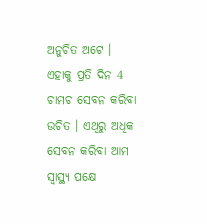ଅନୁଚିତ ଅଟେ । ଏହାକୁ ପ୍ରତି ଦିନ 4 ଚାମଚ ସେବନ କରିବା ଉଚିତ । ଏଥିରୁ ଅଧିକ ସେବନ କରିବା ଆମ ସ୍ୱାସ୍ଥ୍ୟ ପକ୍ଷେ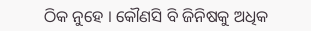ଠିକ ନୁହେ । କୌଣସି ବି ଜିନିଷକୁ ଅଧିକ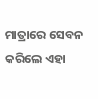ମାତ୍ରାରେ ସେବନ କରିଲେ ଏହା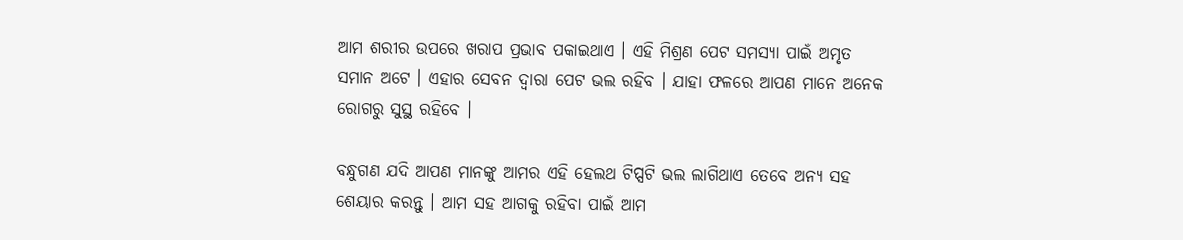ଆମ ଶରୀର ଉପରେ ଖରାପ ପ୍ରଭାବ ପକାଇଥାଏ । ଏହି ମିଶ୍ରଣ ପେଟ ସମସ୍ଯା ପାଇଁ ଅମୃତ ସମାନ ଅଟେ । ଏହାର ସେବନ ଦ୍ଵାରା ପେଟ ଭଲ ରହିବ । ଯାହା ଫଳରେ ଆପଣ ମାନେ ଅନେକ ରୋଗରୁ ସୁସ୍ଥ ରହିବେ ।

ବନ୍ଧୁଗଣ ଯଦି ଆପଣ ମାନଙ୍କୁ ଆମର ଏହି ହେଲଥ ଟିପ୍ସଟି ଭଲ ଲାଗିଥାଏ ତେବେ ଅନ୍ୟ ସହ ଶେୟାର କରନ୍ତୁ । ଆମ ସହ ଆଗକୁ ରହିବା ପାଇଁ ଆମ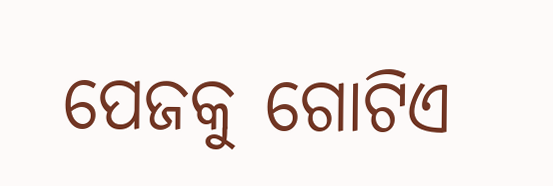ପେଜକୁ ଗୋଟିଏ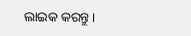ଲାଇକ କରନ୍ତୁ ।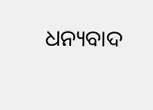ଧନ୍ୟବାଦ